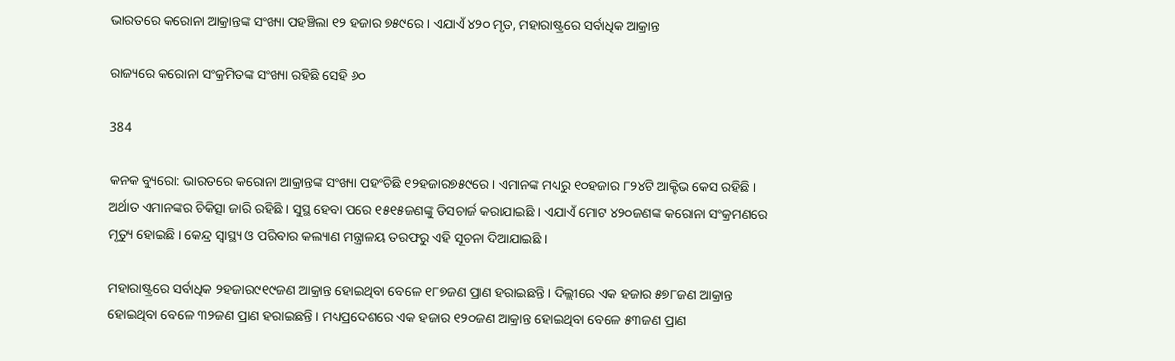ଭାରତରେ କରୋନା ଆକ୍ରାନ୍ତଙ୍କ ସଂଖ୍ୟା ପହଞ୍ଚିଲା ୧୨ ହଜାର ୭୫୯ରେ । ଏଯାଏଁ ୪୨୦ ମୃତ, ମହାରାଷ୍ଟ୍ରରେ ସର୍ବାଧିକ ଆକ୍ରାନ୍ତ

ରାଜ୍ୟରେ କରୋନା ସଂକ୍ରମିତଙ୍କ ସଂଖ୍ୟା ରହିଛି ସେହି ୬୦

384

କନକ ବ୍ୟୁରୋ: ଭାରତରେ କରୋନା ଆକ୍ରାନ୍ତଙ୍କ ସଂଖ୍ୟା ପହଂଚିଛି ୧୨ହଜାର୭୫୯ରେ । ଏମାନଙ୍କ ମଧ୍ୟରୁ ୧୦ହଜାର ୮୨୪ଟି ଆକ୍ଟିଭ କେସ ରହିଛି । ଅର୍ଥାତ ଏମାନଙ୍କର ଚିକିତ୍ସା ଜାରି ରହିଛି । ସୁସ୍ଥ ହେବା ପରେ ୧୫୧୫ଜଣଙ୍କୁ ଡିସଚାର୍ଜ କରାଯାଇଛି । ଏଯାଏଁ ମୋଟ ୪୨୦ଜଣଙ୍କ କରୋନା ସଂକ୍ରମଣରେ ମୃତ୍ୟୁ ହୋଇଛି । କେନ୍ଦ୍ର ସ୍ୱାସ୍ଥ୍ୟ ଓ ପରିବାର କଲ୍ୟାଣ ମନ୍ତ୍ରାଳୟ ତରଫରୁ ଏହି ସୂଚନା ଦିଆଯାଇଛି ।

ମହାରାଷ୍ଟ୍ରରେ ସର୍ବାଧିକ ୨ହଜାର୯୧୯ଜଣ ଆକ୍ରାନ୍ତ ହୋଇଥିବା ବେଳେ ୧୮୭ଜଣ ପ୍ରାଣ ହରାଇଛନ୍ତି । ଦିଲ୍ଲୀରେ ଏକ ହଜାର ୫୭୮ଜଣ ଆକ୍ରାନ୍ତ ହୋଇଥିବା ବେଳେ ୩୨ଜଣ ପ୍ରାଣ ହରାଇଛନ୍ତି । ମଧ୍ୟପ୍ରଦେଶରେ ଏକ ହଜାର ୧୨୦ଜଣ ଆକ୍ରାନ୍ତ ହୋଇଥିବା ବେଳେ ୫୩ଜଣ ପ୍ରାଣ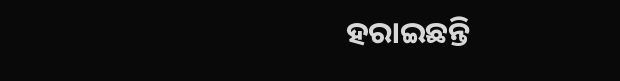ହରାଇଛନ୍ତି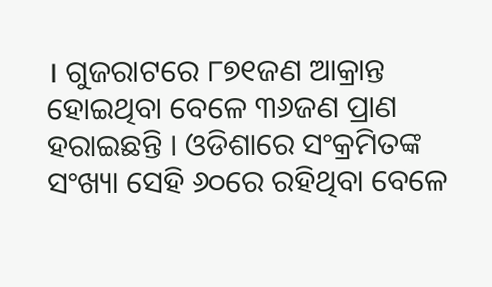। ଗୁଜରାଟରେ ୮୭୧ଜଣ ଆକ୍ରାନ୍ତ ହୋଇଥିବା ବେଳେ ୩୬ଜଣ ପ୍ରାଣ ହରାଇଛନ୍ତି । ଓଡିଶାରେ ସଂକ୍ରମିତଙ୍କ ସଂଖ୍ୟା ସେହି ୬୦ରେ ରହିଥିବା ବେଳେ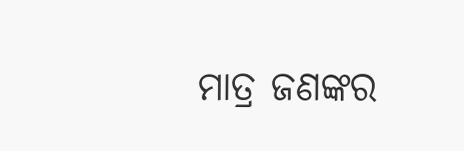ମାତ୍ର ଜଣଙ୍କର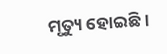ମୃତ୍ୟୁ ହୋଇଛି ।